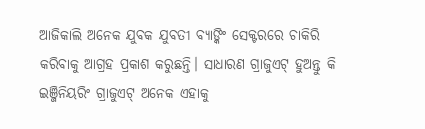ଆଜିକାଲି ଅନେକ ଯୁବକ ଯୁବତୀ ବ୍ୟାଙ୍କିଂ ସେକ୍ଟରରେ ଚାକିରି କରିବାକୁ ଆଗ୍ରହ ପ୍ରକାଶ କରୁଛନ୍ତି। ସାଧାରଣ ଗ୍ରାଜୁଏଟ୍ ହୁଅନ୍ତୁ କି ଇଞ୍ଜିନିୟରିଂ ଗ୍ରାଜୁଏଟ୍ ଅନେକ ଏହାକୁ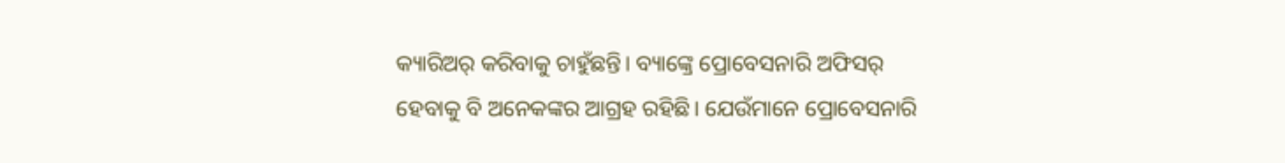କ୍ୟାରିଅର୍ କରିବାକୁ ଚାହୁଁଛନ୍ତି। ବ୍ୟାଙ୍କ୍ରେ ପ୍ରୋବେସନାରି ଅଫିସର୍ ହେବାକୁ ବି ଅନେକଙ୍କର ଆଗ୍ରହ ରହିଛି। ଯେଉଁମାନେ ପ୍ରୋବେସନାରି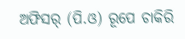ଅଫିସର୍ (ପି.ଓ) ରୂପେ ଚାକିରି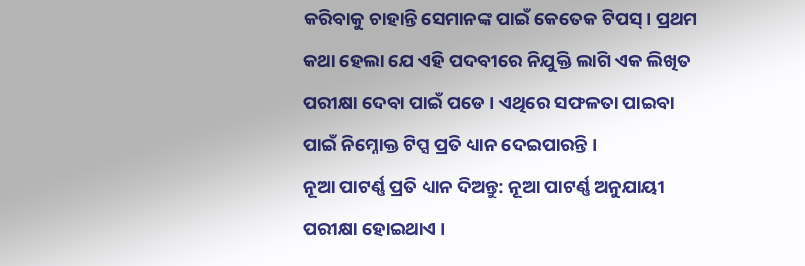କରିବାକୁ ଚାହାନ୍ତି ସେମାନଙ୍କ ପାଇଁ କେତେକ ଟିପସ୍। ପ୍ରଥମ କଥା ହେଲା ଯେ ଏହି ପଦବୀରେ ନିଯୁକ୍ତି ଲାଗି ଏକ ଲିଖିତ ପରୀକ୍ଷା ଦେବା ପାଇଁ ପଡେ । ଏଥିରେ ସଫଳତା ପାଇବା ପାଇଁ ନିମ୍ନୋକ୍ତ ଟିପ୍ସ ପ୍ରତି ଧ୍ୟାନ ଦେଇପାରନ୍ତି ।
ନୂଆ ପାଟର୍ଣ୍ଣ ପ୍ରତି ଧ୍ୟାନ ଦିଅନ୍ତୁ: ନୂଆ ପାଟର୍ଣ୍ଣ ଅନୁଯାୟୀ ପରୀକ୍ଷା ହୋଇଥାଏ ।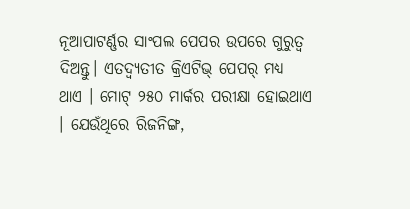ନୂଆପାଟର୍ଣ୍ଣର ସାଂପଲ ପେପର ଉପରେ ଗୁରୁତ୍ୱ ଦିଅନ୍ତୁ। ଏତଦ୍ବ୍ୟତୀତ କ୍ରିଏଟିଭ୍ ପେପର୍ ମଧ୍ୟ ଥାଏ । ମୋଟ୍ ୨୫୦ ମାର୍କର ପରୀକ୍ଷା ହୋଇଥାଏ । ଯେଉଁଥିରେ ରିଜନିଙ୍ଗ,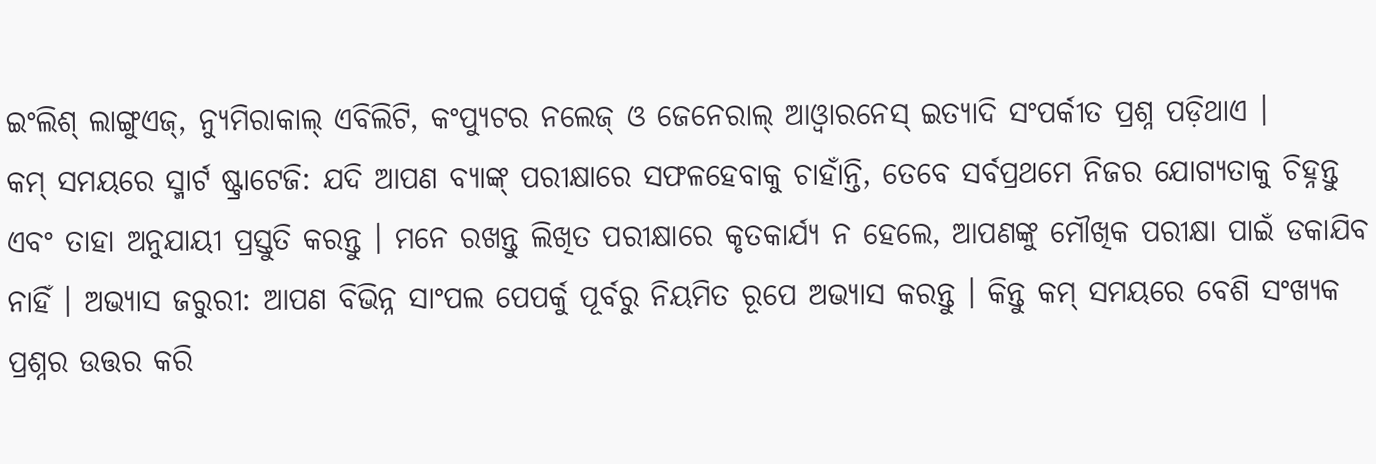ଇଂଲିଶ୍ ଲାଙ୍ଗୁଏଜ୍, ନ୍ୟୁମିରାକାଲ୍ ଏବିଲିଟି, କଂପ୍ୟୁଟର ନଲେଜ୍ ଓ ଜେନେରାଲ୍ ଆଓ୍ଵାରନେସ୍ ଇତ୍ୟାଦି ସଂପର୍କୀତ ପ୍ରଶ୍ନ ପଡ଼ିଥାଏ ।
କମ୍ ସମୟରେ ସ୍ମାର୍ଟ ଷ୍ଟ୍ରାଟେଜି: ଯଦି ଆପଣ ବ୍ୟାଙ୍କ୍ ପରୀକ୍ଷାରେ ସଫଳହେବାକୁ ଚାହାଁନ୍ତି, ତେବେ ସର୍ବପ୍ରଥମେ ନିଜର ଯୋଗ୍ୟତାକୁ ଚିହ୍ନନ୍ତୁ ଏବଂ ତାହା ଅନୁଯାୟୀ ପ୍ରସ୍ତୁତି କରନ୍ତୁ । ମନେ ରଖନ୍ତୁ ଲିଖିତ ପରୀକ୍ଷାରେ କୃତକାର୍ଯ୍ୟ ନ ହେଲେ, ଆପଣଙ୍କୁ ମୌଖିକ ପରୀକ୍ଷା ପାଇଁ ଡକାଯିବ ନାହିଁ । ଅଭ୍ୟାସ ଜରୁରୀ: ଆପଣ ବିଭିନ୍ନ ସାଂପଲ ପେପର୍କୁ ପୂର୍ବରୁ ନିୟମିତ ରୂପେ ଅଭ୍ୟାସ କରନ୍ତୁ । କିନ୍ତୁ କମ୍ ସମୟରେ ବେଶି ସଂଖ୍ୟକ ପ୍ରଶ୍ନର ଉତ୍ତର କରି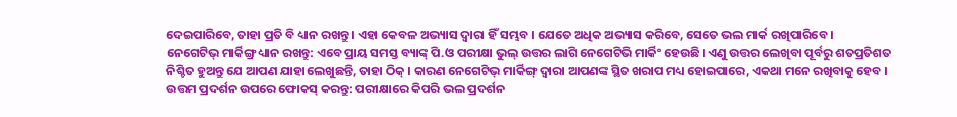ଦେଇପାରିବେ, ତାହା ପ୍ରତି ବି ଧ୍ୟାନ ରଖନ୍ତୁ । ଏହା କେବଳ ଅଭ୍ୟାସ ଦ୍ୱାରା ହିଁ ସମ୍ଭବ । ଯେତେ ଅଧିକ ଅଭ୍ୟାସ କରିବେ, ସେତେ ଭଲ ମାର୍କ ରଖିପାରିବେ ।
ନେଗେଟିଭ୍ ମାର୍କିଙ୍ଗ୍ର ଧ୍ୟାନ ରଖନ୍ତୁ: ଏବେ ପ୍ରାୟ ସମସ୍ତ ବ୍ୟାଙ୍କ୍ ପି.ଓ ପରୀକ୍ଷା ଭୁଲ୍ ଉତ୍ତର ଲାଗି ନେଗେଟିଭି ମାର୍କିଂ ହେଉଛି । ଏଣୁ ଉତ୍ତର ଲେଖିବା ପୂର୍ବରୁ ଶତପ୍ରତିଶତ ନିଶ୍ଚିତ ହୁଅନ୍ତୁ ଯେ ଆପଣ ଯାହା ଲେଖୁଛନ୍ତି, ତାହା ଠିକ୍ । କାରଣ ନେଗେଟିଭ୍ ମାର୍କିଙ୍ଗ୍ ଦ୍ୱାରା ଆପଣଙ୍କ ସ୍ଥିତ ଖରାପ ମଧ୍ୟ ହୋଇପାରେ, ଏକଥା ମନେ ରଖିବାକୁ ହେବ ।
ଉତ୍ତମ ପ୍ରଦର୍ଶନ ଉପରେ ଫୋକସ୍ କରନ୍ତୁ: ପରୀକ୍ଷାରେ କିପରି ଭଲ ପ୍ରଦର୍ଶନ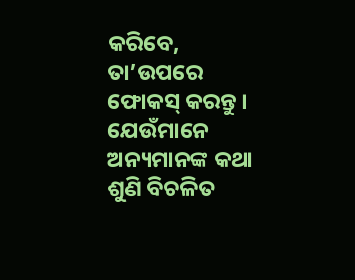କରିବେ, ତା’ଉପରେ ଫୋକସ୍ କରନ୍ତୁ । ଯେଉଁମାନେ ଅନ୍ୟମାନଙ୍କ କଥା ଶୁଣି ବିଚଳିତ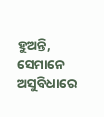ହୁଅନ୍ତି, ସେମାନେ ଅସୁବିଧାରେ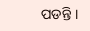ପଡନ୍ତି ।